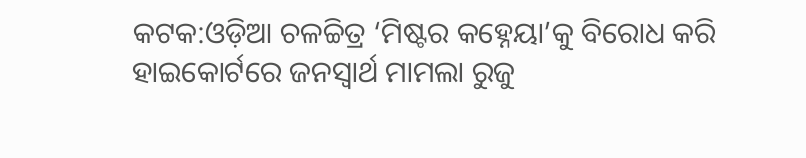କଟକ:ଓଡ଼ିଆ ଚଳଚ୍ଚିତ୍ର ‘ମିଷ୍ଟର କହ୍ନେୟା’କୁ ବିରୋଧ କରି ହାଇକୋର୍ଟରେ ଜନସ୍ବାର୍ଥ ମାମଲା ରୁଜୁ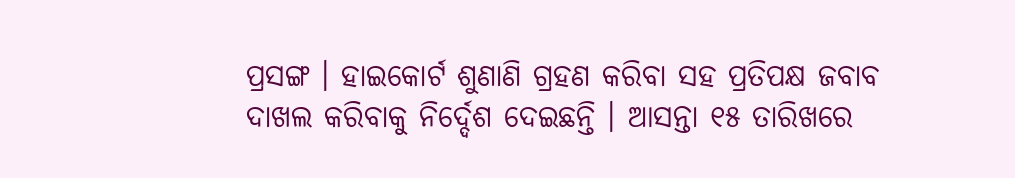ପ୍ରସଙ୍ଗ । ହାଇକୋର୍ଟ ଶୁଣାଣି ଗ୍ରହଣ କରିବା ସହ ପ୍ରତିପକ୍ଷ ଜବାବ ଦାଖଲ କରିବାକୁ ନିର୍ଦ୍ଦେଶ ଦେଇଛନ୍ତି । ଆସନ୍ତା ୧୫ ତାରିଖରେ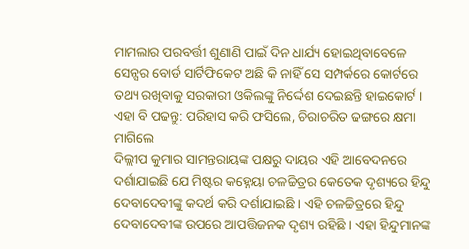ମାମଲାର ପରବର୍ତ୍ତୀ ଶୁଣାଣି ପାଇଁ ଦିନ ଧାର୍ଯ୍ୟ ହୋଇଥିବାବେଳେ ସେନ୍ସର ବୋର୍ଡ ସାର୍ଟିଫିକେଟ ଅଛି କି ନାହିଁ ସେ ସମ୍ପର୍କରେ କୋର୍ଟରେ ତଥ୍ୟ ରଖିବାକୁ ସରକାରୀ ଓକିଲଙ୍କୁ ନିର୍ଦ୍ଦେଶ ଦେଇଛନ୍ତି ହାଇକୋର୍ଟ ।
ଏହା ବି ପଢନ୍ତୁ: ପରିହାସ କରି ଫସିଲେ, ଚିରାଚରିତ ଢଙ୍ଗରେ କ୍ଷମା ମାଗିଲେ
ଦିଲ୍ଲୀପ କୁମାର ସାମନ୍ତରାୟଙ୍କ ପକ୍ଷରୁ ଦାୟର ଏହି ଆବେଦନରେ ଦର୍ଶାଯାଇଛି ଯେ ମିଷ୍ଟର କହ୍ନେୟା ଚଳଚ୍ଚିତ୍ରର କେତେକ ଦୃଶ୍ୟରେ ହିନ୍ଦୁ ଦେବାଦେବୀଙ୍କୁ କଦର୍ଥ କରି ଦର୍ଶାଯାଇଛି । ଏହି ଚଳଚ୍ଚିତ୍ରରେ ହିନ୍ଦୁ ଦେବାଦେବୀଙ୍କ ଉପରେ ଆପତ୍ତିଜନକ ଦୃଶ୍ୟ ରହିଛି । ଏହା ହିନ୍ଦୁମାନଙ୍କ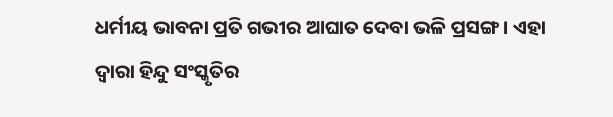ଧର୍ମୀୟ ଭାବନା ପ୍ରତି ଗଭୀର ଆଘାତ ଦେବା ଭଳି ପ୍ରସଙ୍ଗ । ଏହା ଦ୍ବାରା ହିନ୍ଦୁ ସଂସ୍କୃତିର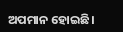ଅପମାନ ହୋଇଛି।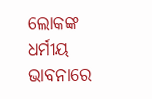ଲୋକଙ୍କ ଧର୍ମୀୟ ଭାବନାରେ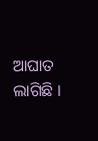ଆଘାତ ଲାଗିଛି ।